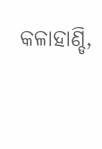କଳାହାଣ୍ଡି,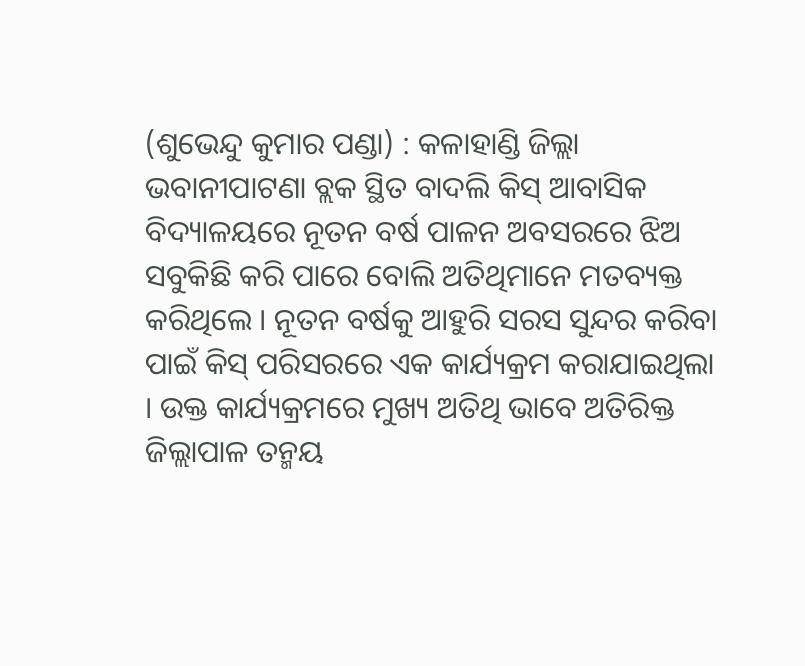(ଶୁଭେନ୍ଦୁ କୁମାର ପଣ୍ଡା) : କଳାହାଣ୍ଡି ଜିଲ୍ଲା ଭବାନୀପାଟଣା ବ୍ଲକ ସ୍ଥିତ ବାଦଲି କିସ୍ ଆବାସିକ ବିଦ୍ୟାଳୟରେ ନୂତନ ବର୍ଷ ପାଳନ ଅବସରରେ ଝିଅ ସବୁକିଛି କରି ପାରେ ବୋଲି ଅତିଥିମାନେ ମତବ୍ୟକ୍ତ କରିଥିଲେ । ନୂତନ ବର୍ଷକୁ ଆହୁରି ସରସ ସୁନ୍ଦର କରିବା ପାଇଁ କିସ୍ ପରିସରରେ ଏକ କାର୍ଯ୍ୟକ୍ରମ କରାଯାଇଥିଲା । ଉକ୍ତ କାର୍ଯ୍ୟକ୍ରମରେ ମୁଖ୍ୟ ଅତିଥି ଭାବେ ଅତିରିକ୍ତ ଜିଲ୍ଲାପାଳ ତନ୍ମୟ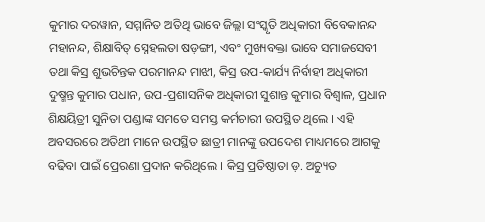କୁମାର ଦରୱାନ, ସମ୍ମାନିତ ଅତିଥି ଭାବେ ଜିଲ୍ଲା ସଂସ୍କୃତି ଅଧିକାରୀ ବିବେକାନନ୍ଦ ମହାନନ୍ଦ, ଶିକ୍ଷାବିତ୍ ସ୍ନେହଲତା ଷଡ଼ଙ୍ଗୀ, ଏବଂ ମୁଖ୍ୟବକ୍ତା ଭାବେ ସମାଜସେବୀ ତଥା କିସ୍ର ଶୁଭଚିନ୍ତକ ପରମାନନ୍ଦ ମାଝୀ, କିସ୍ର ଉପ-କାର୍ଯ୍ୟ ନିର୍ବାହୀ ଅଧିକାରୀ ଦୁଷ୍ମନ୍ତ କୁମାର ପଧାନ, ଉପ-ପ୍ରଶାସନିକ ଅଧିକାରୀ ସୁଶାନ୍ତ କୁମାର ବିଶ୍ୱାଳ, ପ୍ରଧାନ ଶିକ୍ଷୟିତ୍ରୀ ସୁନିତା ପଣ୍ଡାଙ୍କ ସମତେ ସମସ୍ତ କର୍ମଚାରୀ ଉପସ୍ଥିତ ଥିଲେ । ଏହି ଅବସରରେ ଅତିଥୀ ମାନେ ଉପସ୍ଥିତ ଛାତ୍ରୀ ମାନଙ୍କୁ ଉପଦେଶ ମାଧ୍ୟମରେ ଆଗକୁ ବଢିବା ପାଇଁ ପ୍ରେରଣା ପ୍ରଦାନ କରିଥିଲେ । କିସ୍ର ପ୍ରତିଷ୍ଠାତା ଡ଼. ଅଚ୍ୟୁତ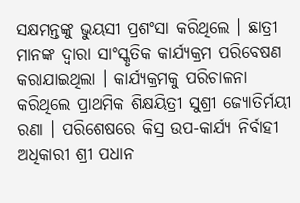ସକ୍ଷମନ୍ତଙ୍କୁ ଭୁୟସୀ ପ୍ରଶଂସା କରିଥିଲେ । ଛାତ୍ରୀ ମାନଙ୍କ ଦ୍ୱାରା ସାଂସ୍କୃତିକ କାର୍ଯ୍ୟକ୍ରମ ପରିବେଷଣ କରାଯାଇଥିଲା । କାର୍ଯ୍ୟକ୍ରମକୁ ପରିଚାଳନା କରିଥିଲେ ପ୍ରାଥମିକ ଶିକ୍ଷୟିତ୍ରୀ ସୁଶ୍ରୀ ଜ୍ୟୋତିର୍ମୟୀ ରଣା । ପରିଶେଷରେ କିସ୍ର ଉପ-କାର୍ଯ୍ୟ ନିର୍ବାହୀ ଅଧିକାରୀ ଶ୍ରୀ ପଧାନ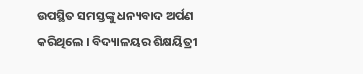ଉପସ୍ଥିତ ସମସ୍ତଙ୍କୁ ଧନ୍ୟବାଦ ଅର୍ପଣ କରିଥିଲେ । ବିଦ୍ୟାଳୟର ଶିକ୍ଷୟିତ୍ରୀ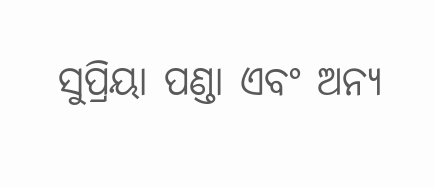ସୁପ୍ରିୟା ପଣ୍ଡା ଏବଂ ଅନ୍ୟ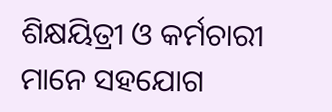ଶିକ୍ଷୟିତ୍ରୀ ଓ କର୍ମଚାରୀ ମାନେ ସହଯୋଗ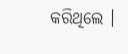କରିଥିଲେ ।